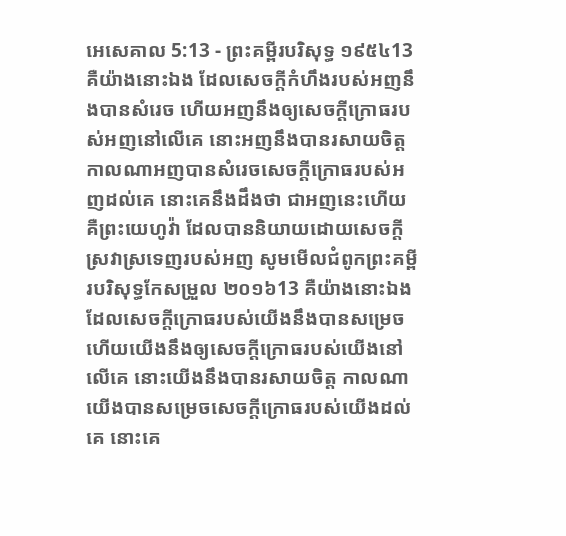អេសេគាល 5:13 - ព្រះគម្ពីរបរិសុទ្ធ ១៩៥៤13 គឺយ៉ាងនោះឯង ដែលសេចក្ដីកំហឹងរបស់អញនឹងបានសំរេច ហើយអញនឹងឲ្យសេចក្ដីក្រោធរបស់អញនៅលើគេ នោះអញនឹងបានរសាយចិត្ត កាលណាអញបានសំរេចសេចក្ដីក្រោធរបស់អញដល់គេ នោះគេនឹងដឹងថា ជាអញនេះហើយ គឺព្រះយេហូវ៉ា ដែលបាននិយាយដោយសេចក្ដីស្រវាស្រទេញរបស់អញ សូមមើលជំពូកព្រះគម្ពីរបរិសុទ្ធកែសម្រួល ២០១៦13 គឺយ៉ាងនោះឯង ដែលសេចក្ដីក្រោធរបស់យើងនឹងបានសម្រេច ហើយយើងនឹងឲ្យសេចក្ដីក្រោធរបស់យើងនៅលើគេ នោះយើងនឹងបានរសាយចិត្ត កាលណាយើងបានសម្រេចសេចក្ដីក្រោធរបស់យើងដល់គេ នោះគេ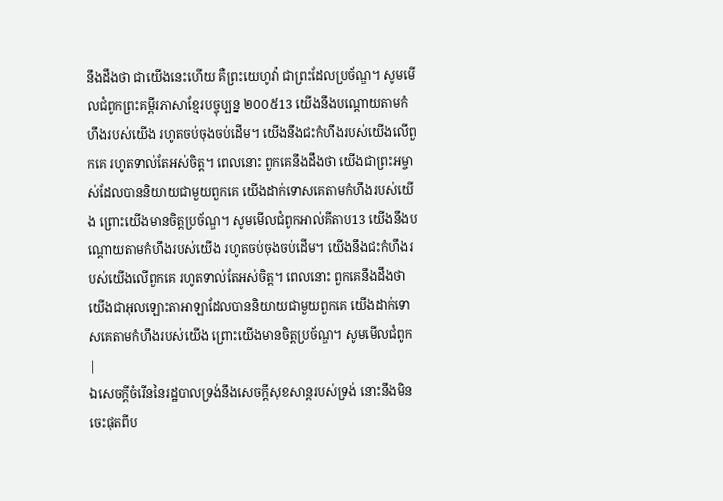នឹងដឹងថា ជាយើងនេះហើយ គឺព្រះយេហូវ៉ា ជាព្រះដែលប្រច័ណ្ឌ។ សូមមើលជំពូកព្រះគម្ពីរភាសាខ្មែរបច្ចុប្បន្ន ២០០៥13 យើងនឹងបណ្ដោយតាមកំហឹងរបស់យើង រហូតចប់ចុងចប់ដើម។ យើងនឹងជះកំហឹងរបស់យើងលើពួកគេ រហូតទាល់តែអស់ចិត្ត។ ពេលនោះ ពួកគេនឹងដឹងថា យើងជាព្រះអម្ចាស់ដែលបាននិយាយជាមួយពួកគេ យើងដាក់ទោសគេតាមកំហឹងរបស់យើង ព្រោះយើងមានចិត្តប្រច័ណ្ឌ។ សូមមើលជំពូកអាល់គីតាប13 យើងនឹងបណ្ដោយតាមកំហឹងរបស់យើង រហូតចប់ចុងចប់ដើម។ យើងនឹងជះកំហឹងរបស់យើងលើពួកគេ រហូតទាល់តែអស់ចិត្ត។ ពេលនោះ ពួកគេនឹងដឹងថា យើងជាអុលឡោះតាអាឡាដែលបាននិយាយជាមួយពួកគេ យើងដាក់ទោសគេតាមកំហឹងរបស់យើង ព្រោះយើងមានចិត្តប្រច័ណ្ឌ។ សូមមើលជំពូក |
ឯសេចក្ដីចំរើននៃរដ្ឋបាលទ្រង់នឹងសេចក្ដីសុខសាន្តរបស់ទ្រង់ នោះនឹងមិនចេះផុតពីប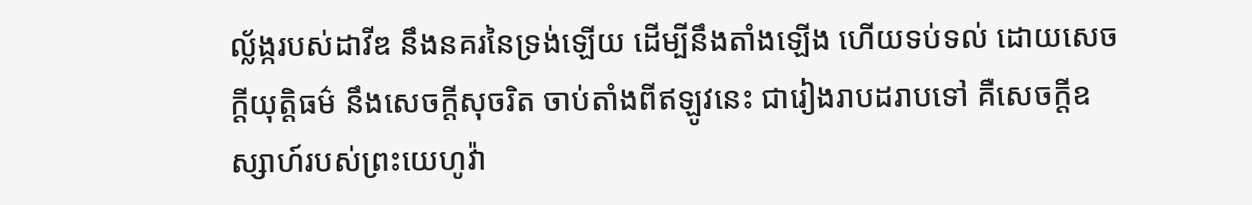ល្ល័ង្ករបស់ដាវីឌ នឹងនគរនៃទ្រង់ឡើយ ដើម្បីនឹងតាំងឡើង ហើយទប់ទល់ ដោយសេចក្ដីយុត្តិធម៌ នឹងសេចក្ដីសុចរិត ចាប់តាំងពីឥឡូវនេះ ជារៀងរាបដរាបទៅ គឺសេចក្ដីឧស្សាហ៍របស់ព្រះយេហូវ៉ា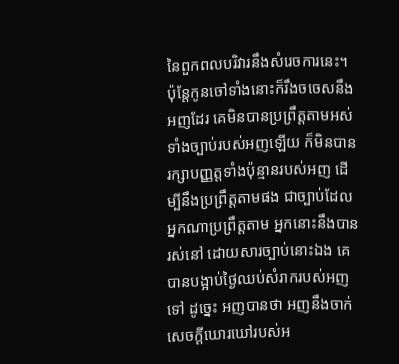នៃពួកពលបរិវារនឹងសំរេចការនេះ។
ប៉ុន្តែកូនចៅទាំងនោះក៏រឹងចចេសនឹងអញដែរ គេមិនបានប្រព្រឹត្តតាមអស់ទាំងច្បាប់របស់អញឡើយ ក៏មិនបានរក្សាបញ្ញត្តទាំងប៉ុន្មានរបស់អញ ដើម្បីនឹងប្រព្រឹត្តតាមផង ជាច្បាប់ដែលអ្នកណាប្រព្រឹត្តតាម អ្នកនោះនឹងបានរស់នៅ ដោយសារច្បាប់នោះឯង គេបានបង្អាប់ថ្ងៃឈប់សំរាករបស់អញទៅ ដូច្នេះ អញបានថា អញនឹងចាក់សេចក្ដីឃោរឃៅរបស់អ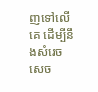ញទៅលើគេ ដើម្បីនឹងសំរេចសេច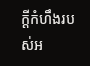ក្ដីកំហឹងរបស់អ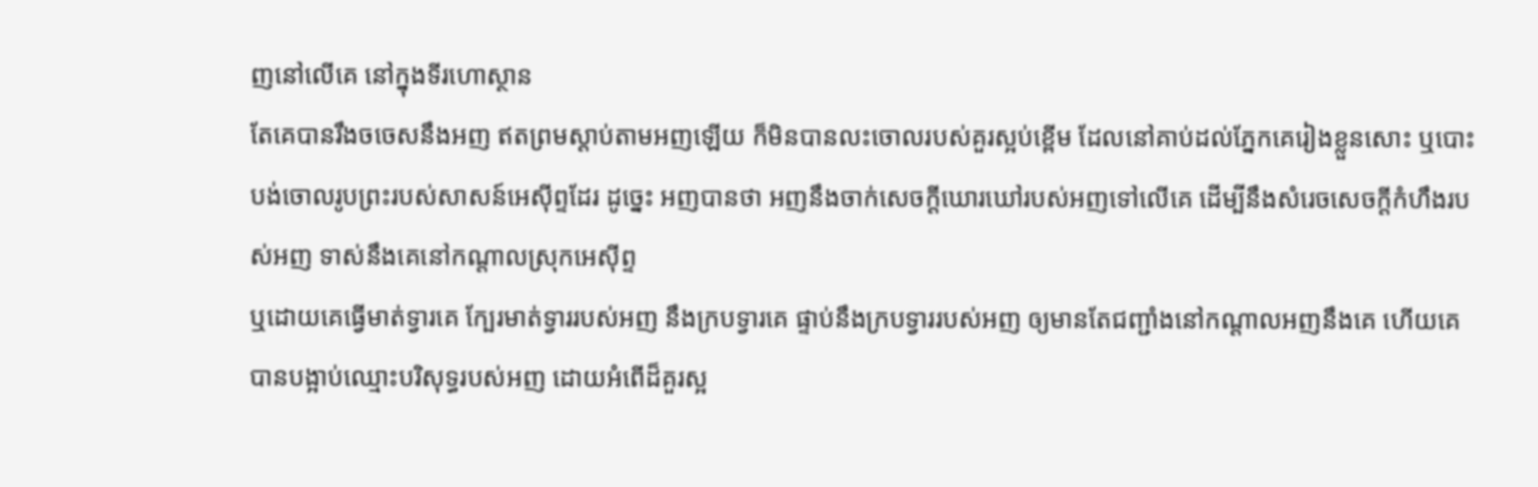ញនៅលើគេ នៅក្នុងទីរហោស្ថាន
តែគេបានរឹងចចេសនឹងអញ ឥតព្រមស្តាប់តាមអញឡើយ ក៏មិនបានលះចោលរបស់គួរស្អប់ខ្ពើម ដែលនៅគាប់ដល់ភ្នែកគេរៀងខ្លួនសោះ ឬបោះបង់ចោលរូបព្រះរបស់សាសន៍អេស៊ីព្ទដែរ ដូច្នេះ អញបានថា អញនឹងចាក់សេចក្ដីឃោរឃៅរបស់អញទៅលើគេ ដើម្បីនឹងសំរេចសេចក្ដីកំហឹងរបស់អញ ទាស់នឹងគេនៅកណ្តាលស្រុកអេស៊ីព្ទ
ឬដោយគេធ្វើមាត់ទ្វារគេ ក្បែរមាត់ទ្វាររបស់អញ នឹងក្របទ្វារគេ ផ្ទាប់នឹងក្របទ្វាររបស់អញ ឲ្យមានតែជញ្ជាំងនៅកណ្តាលអញនឹងគេ ហើយគេបានបង្អាប់ឈ្មោះបរិសុទ្ធរបស់អញ ដោយអំពើដ៏គួរស្អ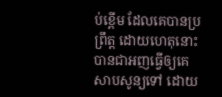ប់ខ្ពើម ដែលគេបានប្រព្រឹត្ត ដោយហេតុនោះបានជាអញធ្វើឲ្យគេសាបសូន្យទៅ ដោយ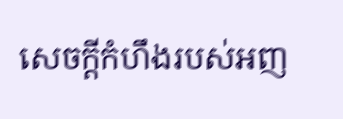សេចក្ដីកំហឹងរបស់អញ